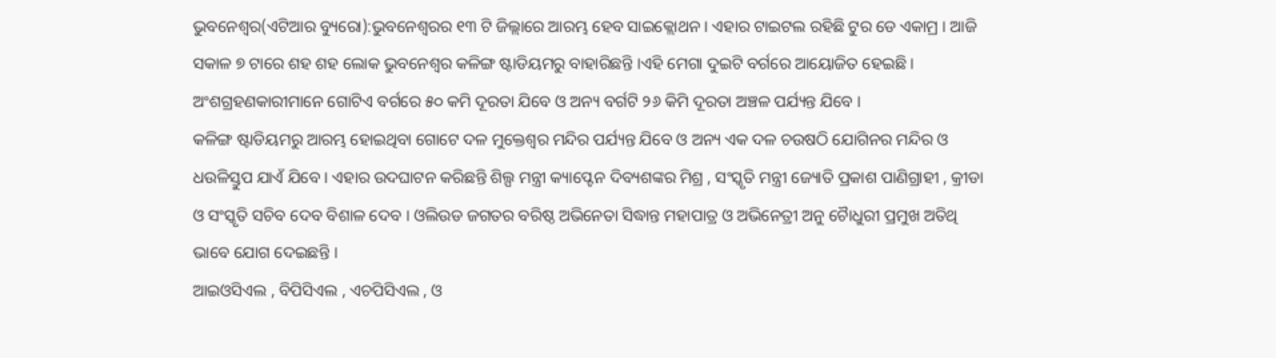ଭୁବନେଶ୍ୱର(ଏଟିଆର ବ୍ୟୁରୋ):ଭୁବନେଶ୍ୱରର ୧୩ ଟି ଜିଲ୍ଲାରେ ଆରମ୍ଭ ହେବ ସାଇକ୍ଲୋଥନ । ଏହାର ଟାଇଟଲ ରହିଛି ଟୁର ଡେ ଏକାମ୍ର । ଆଜି ସକାଳ ୭ ଟାରେ ଶହ ଶହ ଲୋକ ଭୁବନେଶ୍ୱର କଳିଙ୍ଗ ଷ୍ଟାଡିୟମରୁ ବାହାରିଛନ୍ତି ।ଏହି ମେଗା ଦୁଇଟି ବର୍ଗରେ ଆୟୋଜିତ ହେଇଛି । ଅଂଶଗ୍ରହଣକାରୀମାନେ ଗୋଟିଏ ବର୍ଗରେ ୫୦ କମି ଦୂରତା ଯିବେ ଓ ଅନ୍ୟ ବର୍ଗଟି ୨୬ କିମି ଦୂରତା ଅଞ୍ଚଳ ପର୍ଯ୍ୟନ୍ତ ଯିବେ ।
କଳିଙ୍ଗ ଷ୍ଟାଡିୟମରୁ ଆରମ୍ଭ ହୋଇଥିବା ଗୋଟେ ଦଳ ମୁକ୍ତେଶ୍ୱର ମନ୍ଦିର ପର୍ଯ୍ୟନ୍ତ ଯିବେ ଓ ଅନ୍ୟ ଏକ ଦଳ ଚଉଷଠି ଯୋଗିନର ମନ୍ଦିର ଓ ଧଉଳିସ୍ତୁପ ଯାଏଁ ଯିବେ । ଏହାର ଉଦଘାଟନ କରିଛନ୍ତି ଶିଲ୍ପ ମନ୍ତ୍ରୀ କ୍ୟାପ୍ଟେନ ଦିବ୍ୟଶଙ୍କର ମିଶ୍ର , ସଂସ୍କୃତି ମନ୍ତ୍ରୀ ଜ୍ୟୋତି ପ୍ରକାଶ ପାଣିଗ୍ରାହୀ , କ୍ରୀଡା ଓ ସଂସ୍କୃତି ସଚିବ ଦେବ ବିଶାଳ ଦେବ । ଓଲିଉଡ ଜଗତର ବରିଷ୍ଠ ଅଭିନେତା ସିଦ୍ଧାନ୍ତ ମହାପାତ୍ର ଓ ଅଭିନେତ୍ରୀ ଅନୁ ଚୈାଧୁରୀ ପ୍ରମୁଖ ଅତିଥି ଭାବେ ଯୋଗ ଦେଇଛନ୍ତି ।
ଆଇଓସିଏଲ , ବିପିସିଏଲ , ଏଚପିସିଏଲ , ଓ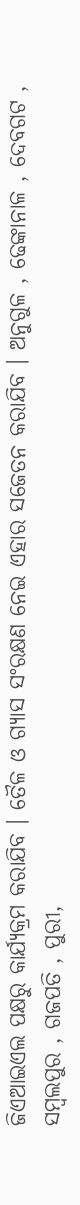ଜିଏଆଇଏଲ ପକ୍ଷରୁ କାର୍ଯ୍ୟକ୍ରମ କରାଯିବ । ତୈଳ ଓ ଗ୍ୟାସ ସଂରକ୍ଷଣ ନେଇ ଏହାର ସଜେତନ କରାଯିବ । ଅନୁଗୁଳ , ଢେଙ୍କାନାଳ , ଦେବଗଟ , ସମ୍ବଲପୁର , ଗଜପତି , ପୁରୀ,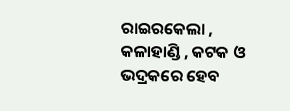ରାଇରକେଲା , କଳାହାଣ୍ଡି , କଟକ ଓ ଭଦ୍ରକରେ ହେବ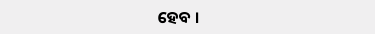ହେବ ।